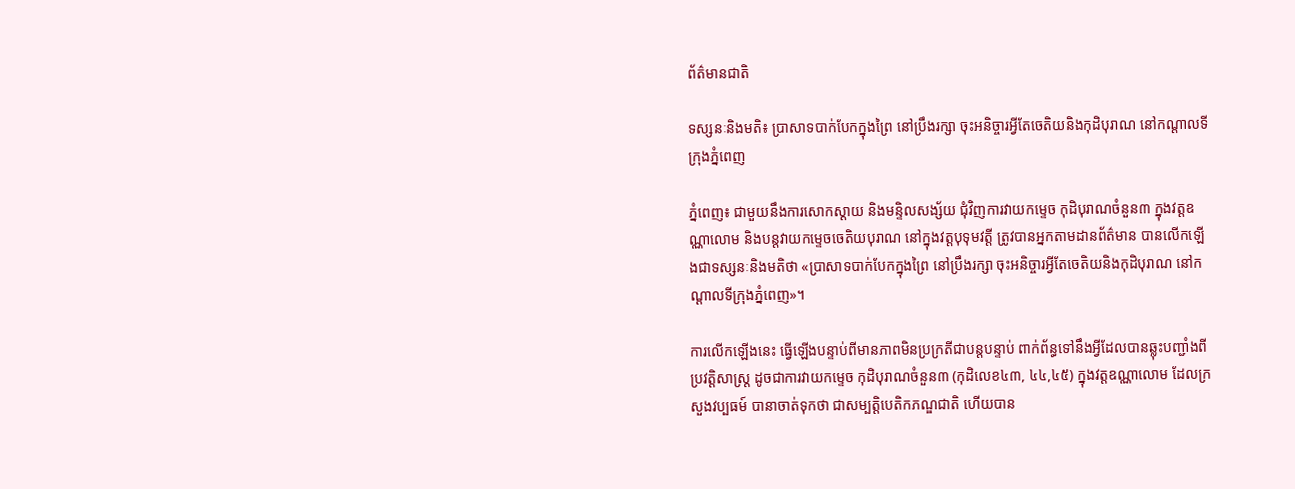ព័ត៌មានជាតិ

ទស្សនៈនិងមតិ៖ ប្រាសាទបាក់បែកក្នុងព្រៃ នៅប្រឹងរក្សា ចុះអនិច្ចារអ្វីតែចេតិយនិងកុដិបុរាណ នៅកណ្ដាលទីក្រុងភ្នំពេញ

ភ្នំពេញ៖ ជាមួយនឹងការសោកស្ដាយ និងមន្ទិលសង្ស័យ ជុំវិញការវាយកម្ទេច កុដិបុរាណចំនួន៣ ក្នុងវត្តឧណ្ណាលោម និងបន្តវាយកម្ទេចចេតិយបុរាណ នៅក្នុងវត្តបុទុមវត្តី ត្រូវបានអ្នកតាមដានព័ត៌មាន បានលើកឡើងជាទស្សនៈនិងមតិថា «ប្រាសាទបាក់បែកក្នុងព្រៃ នៅប្រឹងរក្សា ចុះអនិច្ចារអ្វីតែចេតិយនិងកុដិបុរាណ នៅកណ្ដាលទីក្រុងភ្នំពេញ»។

ការលើកឡើងនេះ ធ្វើឡើងបន្ទាប់ពីមានភាពមិនប្រក្រតីជាបន្តបន្ទាប់ ពាក់ព័ន្ធទៅនឹងអ្វីដែលបានឆ្លុះបញ្ជាំងពី ប្រវត្តិសាស្រ្ត ដូចជាការវាយកម្ទេច កុដិបុរាណចំនួន៣ (កុដិលេខ៤៣, ៤៤,៤៥) ក្នុងវត្តឧណ្ណាលោម ដែលក្រសួងវប្បធម៍ បានាចាត់ទុកថា ជាសម្បត្តិបេតិកភណ្ឌជាតិ ហើយបាន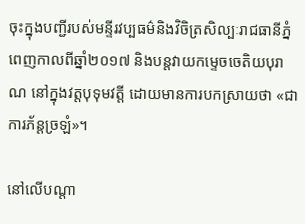ចុះក្នុងបញ្ជីរបស់មន្ទីរវប្បធម៌និងវិចិត្រសិល្បៈរាជធានីភ្នំពេញកាលពីឆ្នាំ២០១៧ និងបន្តវាយកម្ទេចចេតិយបុរាណ នៅក្នុងវត្តបុទុមវត្តី ដោយមានការបកស្រាយថា «ជាការភ័ន្តច្រឡំ»។

នៅលើបណ្ដា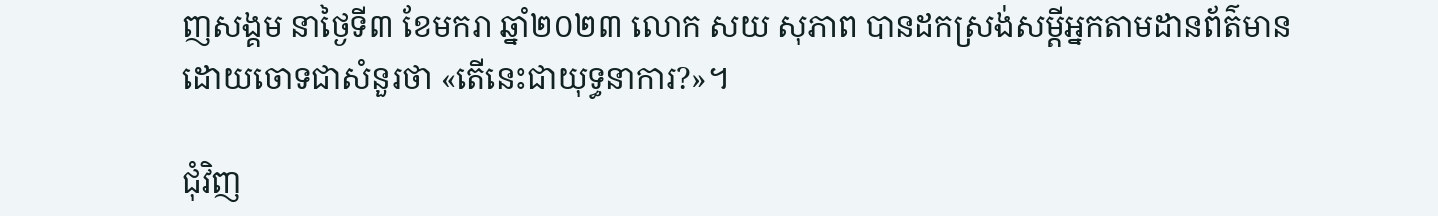ញសង្គម នាថ្ងៃទី៣ ខែមករា ឆ្នាំ២០២៣ លោក សយ សុភាព បានដកស្រង់សម្ដីអ្នកតាមដានព័ត៌មាន ដោយចោទជាសំនួរថា «តើនេះជាយុទ្ធនាការ?»។

ជុំវិញ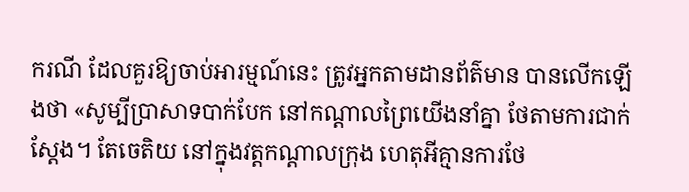ករណី ដែលគួរឱ្យចាប់អារម្មណ៍នេះ ត្រូវអ្នកតាមដានព័ត៌មាន បានលើកឡើងថា «សូម្បីប្រាសាទបាក់បែក នៅកណ្តាលព្រៃយើងនាំគ្នា ថែតាមការជាក់ស្តែង។ តែចេតិយ នៅក្នុងវត្តកណ្តាលក្រុង ហេតុអីគ្មានការថែ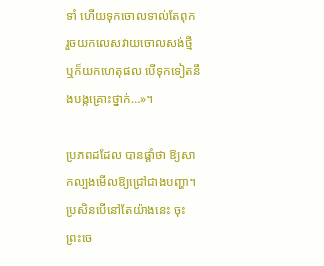ទាំ ហើយទុកចោលទាល់តែពុក រួចយកលេសវាយចោលសង់ថ្មី ឬក៏យកហេតុផល បើទុកទៀតនឹងបង្កគ្រោះថ្នាក់…»។

ប្រភពដដែល បានផ្ដាំថា ឱ្យសាកល្បងមើលឱ្យជ្រៅជាងបញ្ហា។ ប្រសិនបើនៅតែយ៉ាងនេះ ចុះព្រះចេ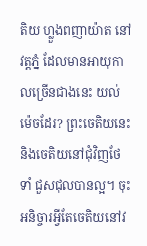តិយ ហ្លួងពញាយ៉ាត នៅវត្តភ្នំ ដែលមានអាយុកាលច្រើនជាងនេះ យល់ម៉េចដែរ? ព្រះចេតិយនេះ និងចេតិយនៅជុំវិញថែទាំ ជួសជុលបានល្អ។ ចុះអនិច្ចារអ្វីតែចេតិយនៅវ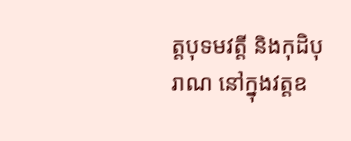ត្តបុទមវត្តី និងកុដិបុរាណ នៅក្នុងវត្តឧ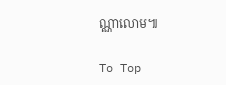ណ្ណាលោម៕

To Top